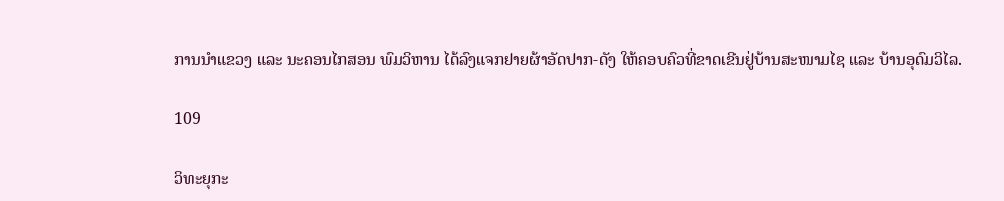ການນໍາແຂວງ ແລະ ນະຄອນໄກສອນ ພົມວິຫານ ໄດ້ລົງແຈກຢາຍຜ້າອັດປາກ-ດັງ ໃຫ້ຄອບຄົວທີ່ຂາດເຂີນຢູ່ບ້ານສະໜາມໄຊ ແລະ ບ້ານອຸດົມວິໄລ.

109

ວິທະຍຸກະ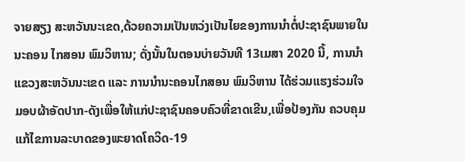ຈາຍສຽງ ສະຫວັນນະເຂດ,ດ້ວຍຄວາມເປັນຫວ່ງເປັນໄຍຂອງການນໍາຕໍ່ປະຊາຊົນພາຍໃນ ນະຄອນ ໄກສອນ ພົມວິຫານ; ດັ່ງນັ້ນໃນຕອນບ່າຍວັນທີ 13ເມສາ 2020 ນີ້, ການນໍາແຂວງສະຫວັນນະເຂດ ແລະ ການນໍານະຄອນໄກສອນ ພົມວິຫານ ໄດ້ຮ່ວມແຮງຮ່ວມໃຈມອບຜ້າອັດປາກ-ດັງເພື່ອໃຫ້ແກ່ປະຊາຊົນຄອບຄົວທີ່ຂາດເຂີນ,ເພື່ອປ້ອງກັນ ຄວບຄຸມ ແກ້ໄຂການລະບາດຂອງພະຍາດໂຄວິດ-19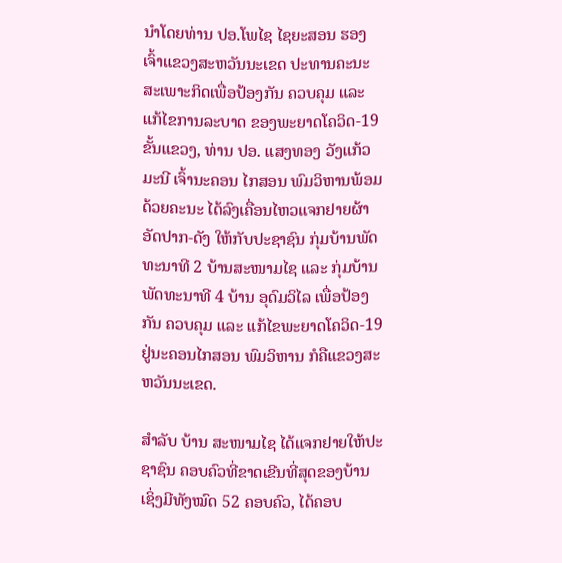ນໍາໂດຍທ່ານ ປອ.ໂພໄຊ ໄຊຍະສອນ ຮອງເຈົ້າແຂວງສະຫວັນນະເຂດ ປະທານຄະນະສະເພາະກິດເພື່ອປ້ອງກັນ ຄວບຄຸມ ແລະ ແກ້ໄຂການລະບາດ ຂອງພະຍາດໂຄວິດ-19ຂັ້ນແຂວງ, ທ່ານ ປອ. ແສງທອງ ວັງແກ້ວມະນີ ເຈົ້ານະຄອນ ໄກສອນ ພົມວິຫານພ້ອມດ້ວຍຄະນະ ໄດ້ລົງເຄື່ອນໄຫວແຈກຢາຍຜ້າອັດປາກ-ດັງ ໃຫ້ກັບປະຊາຊົນ ກຸ່ມບ້ານພັດທະນາທີ 2 ບ້ານສະໜາມໄຊ ແລະ ກຸ່ມບ້ານພັດທະນາທີ 4 ບ້ານ ອຸດົມວິໄລ ເພື່ອປ້ອງກັນ ຄວບຄຸມ ແລະ ແກ້ໄຂພະຍາດໂຄວິດ-19 ຢູ່ນະຄອນໄກສອນ ພົມວິຫານ ກໍຄືແຂວງສະຫວັນນະເຂດ.

ສໍາລັບ ບ້ານ ສະໜາມໄຊ ໄດ້ແຈກຢາຍໃຫ້ປະຊາຊົນ ຄອບຄົວທີ່ຂາດເຂີນທີ່ສຸດຂອງບ້ານ ເຊິ່ງມີທັງໝົດ 52 ຄອບຄົວ, ໄດ້ຄອບ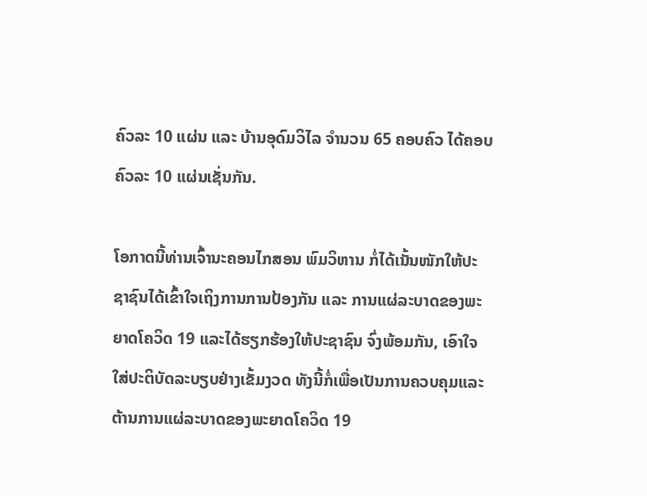ຄົວລະ 10 ແຜ່ນ ແລະ ບ້ານອຸດົມວິໄລ ຈໍານວນ 65 ຄອບຄົວ ໄດ້ຄອບຄົວລະ 10 ແຜ່ນເຊັ່ນກັນ.

ໂອກາດນີ້ທ່ານເຈົ້ານະຄອນໄກສອນ ພົມວິຫານ ກໍ່ໄດ້ເນັ້ນໜັກໃຫ້ປະຊາຊົນໄດ້ເຂົ້າໃຈເຖິງການການປ້ອງກັນ ແລະ ການແຜ່ລະບາດຂອງພະຍາດໂຄວິດ 19 ແລະໄດ້ຮຽກຮ້ອງໃຫ້ປະຊາຊົນ ຈົ່ງພ້ອມກັນ, ເອົາໃຈໃສ່ປະຕິບັດລະບຽບຢ່າງເຂັ້ມງວດ ທັງນີ້ກໍ່ເພື່ອເປັນການຄວບຄຸມແລະຕ້ານການແຜ່ລະບາດຂອງພະຍາດໂຄວິດ 19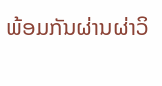ພ້ອມກັນຜ່ານຜ່າວິ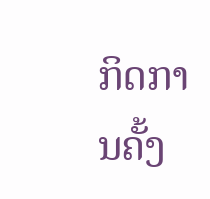ກິດການຄັ້ງ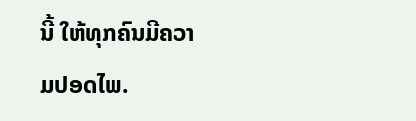ນີ້ ໃຫ້ທຸກຄົນມີຄວາມປອດໄພ.